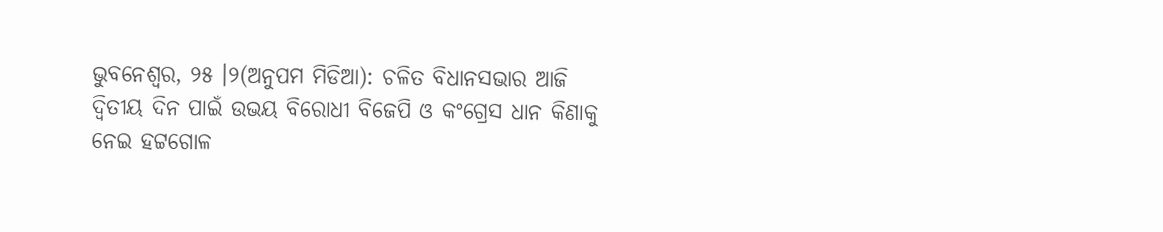ଭୁବନେଶ୍ୱର, ୨୫ ।୨(ଅନୁପମ ମିଡିଆ): ଚଳିତ ବିଧାନସଭାର ଆଜି ଦ୍ୱିତୀୟ ଦିନ ପାଇଁ ଉଭୟ ବିରୋଧୀ ବିଜେପି ଓ କଂଗ୍ରେସ ଧାନ କିଣାକୁ ନେଇ ହଟ୍ଟଗୋଳ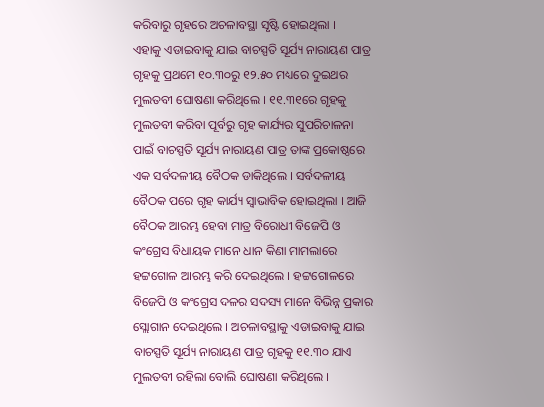କରିବାରୁ ଗୃହରେ ଅଚଳାବସ୍ଥା ସୃଷ୍ଟି ହୋଇଥିଲା ।
ଏହାକୁ ଏଡାଇବାକୁ ଯାଇ ବାଚସ୍ପତି ସୂର୍ଯ୍ୟ ନାରାୟଣ ପାତ୍ର ଗୃହକୁ ପ୍ରଥମେ ୧୦.୩୦ରୁ ୧୨.୫୦ ମଧ୍ୟରେ ଦୁଇଥର ମୁଲତବୀ ଘୋଷଣା କରିଥିଲେ । ୧୧.୩୧ରେ ଗୃହକୁ ମୁଲତବୀ କରିବା ପୂର୍ବରୁ ଗୃହ କାର୍ଯ୍ୟର ସୁପରିଚାଳନା ପାଇଁ ବାଚସ୍ପତି ସୂର୍ଯ୍ୟ ନାରାୟଣ ପାତ୍ର ତାଙ୍କ ପ୍ରକୋଷ୍ଠରେ ଏକ ସର୍ବଦଳୀୟ ବୈଠକ ଡାକିଥିଲେ । ସର୍ବଦଳୀୟ ବୈଠକ ପରେ ଗୃହ କାର୍ଯ୍ୟ ସ୍ୱାଭାବିକ ହୋଇଥିଲା । ଆଜି ବୈଠକ ଆରମ୍ଭ ହେବା ମାତ୍ର ବିରୋଧୀ ବିଜେପି ଓ କଂଗ୍ରେସ ବିଧାୟକ ମାନେ ଧାନ କିଣା ମାମଲାରେ ହଟ୍ଟଗୋଳ ଆରମ୍ଭ କରି ଦେଇଥିଲେ । ହଟ୍ଟଗୋଳରେ ବିଜେପି ଓ କଂଗ୍ରେସ ଦଳର ସଦସ୍ୟ ମାନେ ବିଭିନ୍ନ ପ୍ରକାର ସ୍ଲୋଗାନ ଦେଇଥିଲେ । ଅଚଳାବସ୍ଥାକୁ ଏଡାଇବାକୁ ଯାଇ ବାଚସ୍ପତି ସୂର୍ଯ୍ୟ ନାରାୟଣ ପାତ୍ର ଗୃହକୁ ୧୧.୩୦ ଯାଏ ମୁଲତବୀ ରହିଲା ବୋଲି ଘୋଷଣା କରିଥିଲେ ।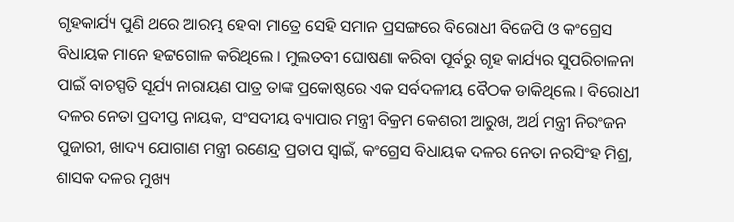ଗୃହକାର୍ଯ୍ୟ ପୁଣି ଥରେ ଆରମ୍ଭ ହେବା ମାତ୍ରେ ସେହି ସମାନ ପ୍ରସଙ୍ଗରେ ବିରୋଧୀ ବିଜେପି ଓ କଂଗ୍ରେସ ବିଧାୟକ ମାନେ ହଟ୍ଟଗୋଳ କରିଥିଲେ । ମୁଲତବୀ ଘୋଷଣା କରିବା ପୂର୍ବରୁ ଗୃହ କାର୍ଯ୍ୟର ସୁପରିଚାଳନା ପାଇଁ ବାଚସ୍ପତି ସୂର୍ଯ୍ୟ ନାରାୟଣ ପାତ୍ର ତାଙ୍କ ପ୍ରକୋଷ୍ଠରେ ଏକ ସର୍ବଦଳୀୟ ବୈଠକ ଡାକିଥିଲେ । ବିରୋଧୀ ଦଳର ନେତା ପ୍ରଦୀପ୍ତ ନାୟକ, ସଂସଦୀୟ ବ୍ୟାପାର ମନ୍ତ୍ରୀ ବିକ୍ରମ କେଶରୀ ଆରୁଖ, ଅର୍ଥ ମନ୍ତ୍ରୀ ନିରଂଜନ ପୁଜାରୀ, ଖାଦ୍ୟ ଯୋଗାଣ ମନ୍ତ୍ରୀ ରଣେନ୍ଦ୍ର ପ୍ରତାପ ସ୍ୱାଇଁ, କଂଗ୍ରେସ ବିଧାୟକ ଦଳର ନେତା ନରସିଂହ ମିଶ୍ର, ଶାସକ ଦଳର ମୁଖ୍ୟ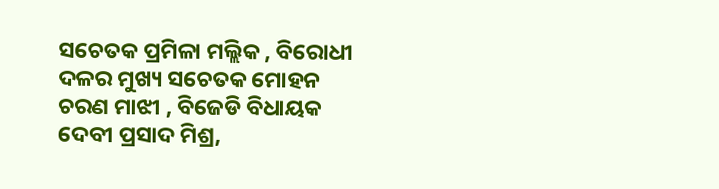ସଚେତକ ପ୍ରମିଳା ମଲ୍ଲିକ , ବିରୋଧୀ ଦଳର ମୁଖ୍ୟ ସଚେତକ ମୋହନ ଚରଣ ମାଝୀ , ବିଜେଡି ବିଧାୟକ ଦେବୀ ପ୍ରସାଦ ମିଶ୍ର,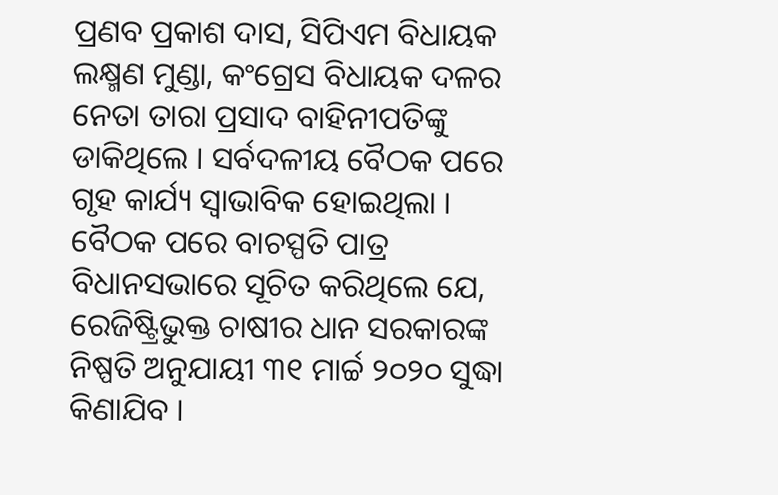ପ୍ରଣବ ପ୍ରକାଶ ଦାସ, ସିପିଏମ ବିଧାୟକ ଲକ୍ଷ୍ମଣ ମୁଣ୍ଡା, କଂଗ୍ରେସ ବିଧାୟକ ଦଳର ନେତା ତାରା ପ୍ରସାଦ ବାହିନୀପତିଙ୍କୁ ଡାକିଥିଲେ । ସର୍ବଦଳୀୟ ବୈଠକ ପରେ ଗୃହ କାର୍ଯ୍ୟ ସ୍ୱାଭାବିକ ହୋଇଥିଲା । ବୈଠକ ପରେ ବାଚସ୍ପତି ପାତ୍ର ବିଧାନସଭାରେ ସୂଚିତ କରିଥିଲେ ଯେ, ରେଜିଷ୍ଟ୍ରିଭୁକ୍ତ ଚାଷୀର ଧାନ ସରକାରଙ୍କ ନିଷ୍ପତି ଅନୁଯାୟୀ ୩୧ ମାର୍ଚ୍ଚ ୨୦୨୦ ସୁଦ୍ଧା କିଣାଯିବ ।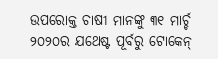ଉପରୋକ୍ତ ଚାଷୀ ମାନଙ୍କୁ ୩୧ ମାର୍ଚ୍ଚ ୨୦୨୦ର ଯଥେଷ୍ଟ ପୂର୍ବରୁ ଟୋକେନ୍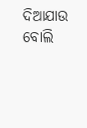ଦିଆଯାଉ ବୋଲି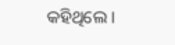କହିଥିଲେ ।